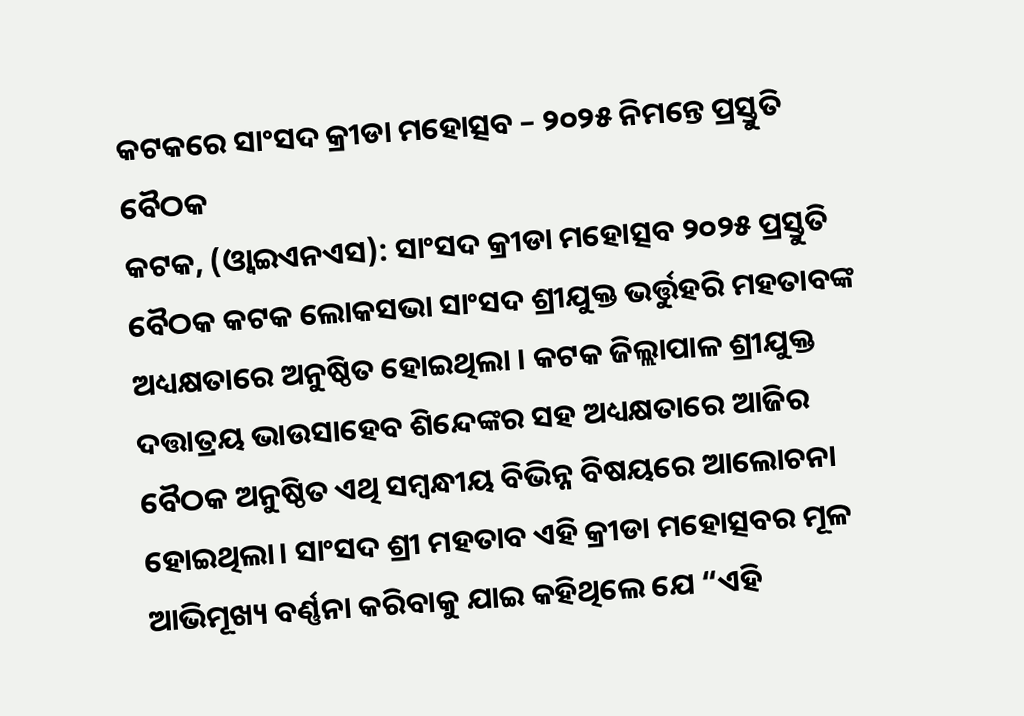କଟକରେ ସାଂସଦ କ୍ରୀଡା ମହୋତ୍ସବ – ୨୦୨୫ ନିମନ୍ତେ ପ୍ରସ୍ତୁତି ବୈଠକ
କଟକ, (ଓ୍ବାଇଏନଏସ): ସାଂସଦ କ୍ରୀଡା ମହୋତ୍ସବ ୨୦୨୫ ପ୍ରସ୍ତୁତି ବୈଠକ କଟକ ଲୋକସଭା ସାଂସଦ ଶ୍ରୀଯୁକ୍ତ ଭର୍ତ୍ତୁହରି ମହତାବଙ୍କ ଅଧ୍ୟକ୍ଷତାରେ ଅନୁଷ୍ଠିତ ହୋଇଥିଲା । କଟକ ଜିଲ୍ଲାପାଳ ଶ୍ରୀଯୁକ୍ତ ଦତ୍ତାତ୍ରୟ ଭାଉସାହେବ ଶିନ୍ଦେଙ୍କର ସହ ଅଧ୍ୟକ୍ଷତାରେ ଆଜିର ବୈଠକ ଅନୁଷ୍ଠିତ ଏଥି ସମ୍ବନ୍ଧୀୟ ବିଭିନ୍ନ ବିଷୟରେ ଆଲୋଚନା ହୋଇଥିଲା। ସାଂସଦ ଶ୍ରୀ ମହତାବ ଏହି କ୍ରୀଡା ମହୋତ୍ସବର ମୂଳ ଆଭିମୂଖ୍ୟ ବର୍ଣ୍ଣନା କରିବାକୁ ଯାଇ କହିଥିଲେ ଯେ “ଏହି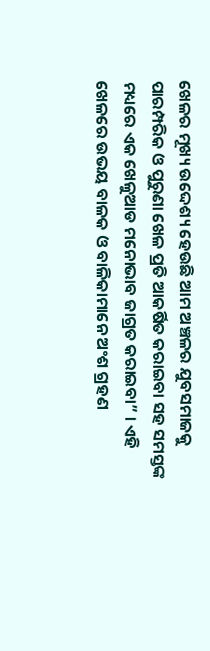ଖେଳର ମୂଖ୍ୟ ଉଦ୍ଦେଶ୍ୟ ହେଉଛି ଆମ ଅଞ୍ଚଳର ଯୁବସମାଜକୁ ପାରମ୍ପରିକ ଓ ପୁରୁଣା ଖେଳ ପ୍ରତି ଆକର୍ଷିତ କରାଇବା ସହ ସମସ୍ତଙ୍କ ମଧ୍ୟରେ ଏକ ଖେଳୁଆଡ ମନୋଭାବ ଜାଗ୍ରତ କରାଇବା” । ଏହି ଖେଳରେ ଉଭୟ ବାଳକ ଓ ବାଳିକାମାନେ ଅଂଶ ଗ୍ରହଣ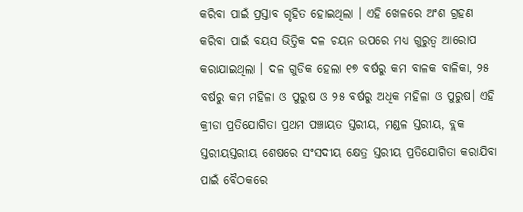କରିବା ପାଇଁ ପ୍ରସ୍ତାବ ଗୃହିତ ହୋଇଥିଲା । ଏହି ଖେଳରେ ଅଂଶ ଗ୍ରହଣ କରିବା ପାଇଁ ବୟସ ଭିତ୍ତିକ ଦଳ ଚୟନ ଉପରେ ମଧ୍ୟ ଗୁରୁତ୍ୱ ଆରୋପ କରାଯାଇଥିଲା । ଦଳ ଗୁଡିକ ହେଲା ୧୭ ବର୍ଷରୁ କମ ବାଳକ ବାଳିକା, ୨୫ ବର୍ଷରୁ କମ ମହିଳା ଓ ପୁରୁଷ ଓ ୨୫ ବର୍ଷରୁ ଅଧିକ ମହିଳା ଓ ପୁରୁଷ। ଏହି କ୍ରୀଡା ପ୍ରତିଯୋଗିତା ପ୍ରଥମ ପଞ୍ଚାୟତ ସ୍ତରୀୟ, ମଣ୍ଡଳ ସ୍ତରୀୟ, ବ୍ଲକ ସ୍ତରୀୟସ୍ତରୀୟ ଶେଷରେ ସଂସଦୀୟ କ୍ଷେତ୍ର ସ୍ତରୀୟ ପ୍ରତିଯୋଗିତା କରାଯିବା ପାଇଁ ବୈଠକରେ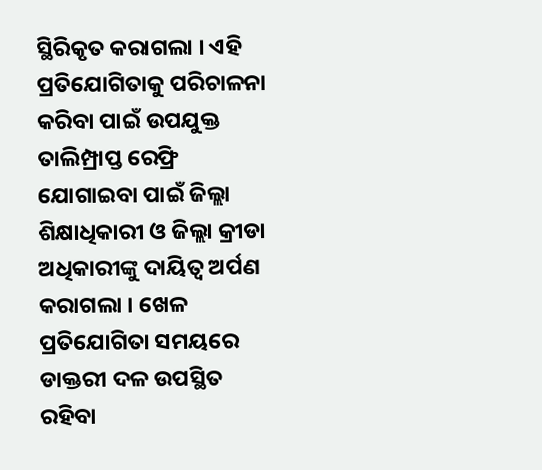ସ୍ଥିରିକୃତ କରାଗଲା । ଏହି ପ୍ରତିଯୋଗିତାକୁ ପରିଚାଳନା କରିବା ପାଇଁ ଉପଯୁକ୍ତ ତାଲିମ୍ପ୍ରାପ୍ତ ରେଫ୍ରି ଯୋଗାଇବା ପାଇଁ ଜିଲ୍ଲା ଶିକ୍ଷାଧିକାରୀ ଓ ଜିଲ୍ଲା କ୍ରୀଡା ଅଧିକାରୀଙ୍କୁ ଦାୟିତ୍ୱ ଅର୍ପଣ କରାଗଲା । ଖେଳ ପ୍ରତିଯୋଗିତା ସମୟରେ ଡାକ୍ତରୀ ଦଳ ଉପସ୍ଥିତ ରହିବା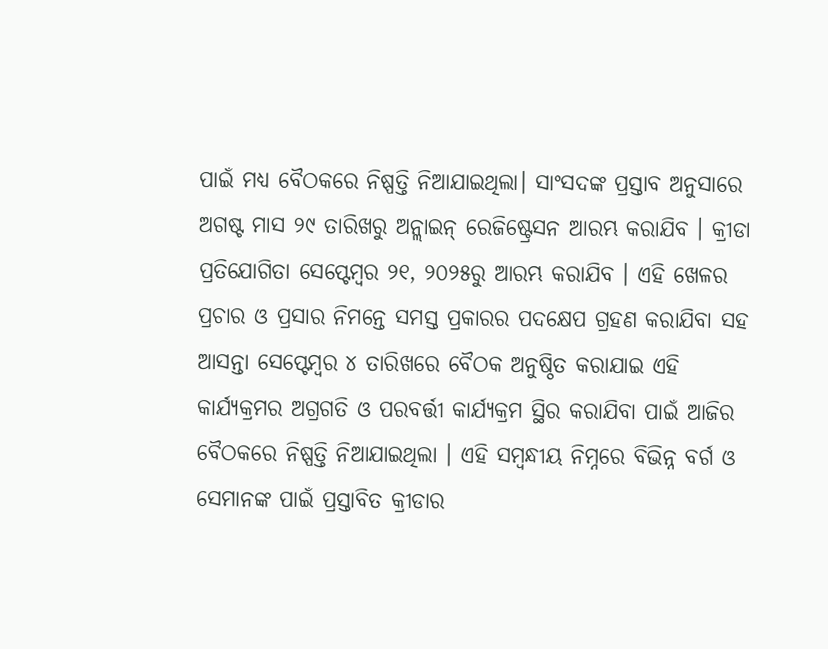ପାଇଁ ମଧ୍ୟ ବୈଠକରେ ନିଷ୍ପତ୍ତି ନିଆଯାଇଥିଲା। ସାଂସଦଙ୍କ ପ୍ରସ୍ତାବ ଅନୁସାରେ ଅଗଷ୍ଟ ମାସ ୨୯ ତାରିଖରୁ ଅନ୍ଲାଇନ୍ ରେଜିଷ୍ଟ୍ରେସନ ଆରମ୍ଭ କରାଯିବ । କ୍ରୀଡା ପ୍ରତିଯୋଗିତା ସେପ୍ଟେମ୍ବର ୨୧, ୨୦୨୫ରୁ ଆରମ୍ଭ କରାଯିବ । ଏହି ଖେଳର ପ୍ରଚାର ଓ ପ୍ରସାର ନିମନ୍ତେ ସମସ୍ତ ପ୍ରକାରର ପଦକ୍ଷେପ ଗ୍ରହଣ କରାଯିବା ସହ ଆସନ୍ତା ସେପ୍ଟେମ୍ବର ୪ ତାରିଖରେ ବୈଠକ ଅନୁଷ୍ଠିତ କରାଯାଇ ଏହି କାର୍ଯ୍ୟକ୍ରମର ଅଗ୍ରଗତି ଓ ପରବର୍ତ୍ତୀ କାର୍ଯ୍ୟକ୍ରମ ସ୍ଥିର କରାଯିବା ପାଇଁ ଆଜିର ବୈଠକରେ ନିଷ୍ପତ୍ତି ନିଆଯାଇଥିଲା । ଏହି ସମ୍ବନ୍ଧୀୟ ନିମ୍ନରେ ବିଭିନ୍ନ ବର୍ଗ ଓ ସେମାନଙ୍କ ପାଇଁ ପ୍ରସ୍ତାବିତ କ୍ରୀଡାର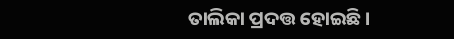ତାଲିକା ପ୍ରଦତ୍ତ ହୋଇଛି।